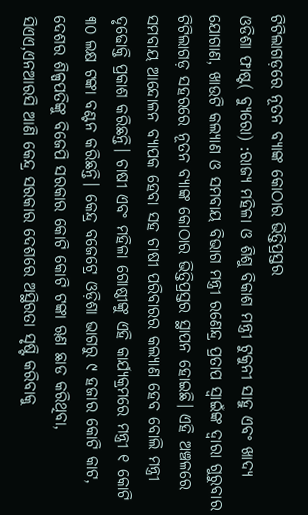ଟିଟିଲାଗଡ଼ରେ ନୂତନ ବ୍ୟାଙ୍କ କୋଠାର ଭିତ୍ତିପ୍ରସ୍ତର
ଓଡିଶା ଫାଷ୍ଟ( ବ୍ୟୁରୋ) :ରାଜ୍ୟ ମହିଳା ଓ ଶିଶୁ ବିକାଶ ମନ୍ତ୍ରୀ ଟୁକୁନୀ ସାହୁ ଏବଂ ଖାଦ୍ୟ ଯୋଗାଣ, ଖାଉଟି କଲ୍ୟାଣ ଓ ସମବାୟ ବିଭାଗ ମନ୍ତ୍ରୀ ରଣେନ୍ଦ୍ର ପ୍ରତାପ ସ୍ବାଇଁଙ୍କ ଦ୍ବାରା ଗୁରୁବାର ଟିଟିଲାଗଡ଼ ସହରରେ ନୂତନ ବ୍ୟାଙ୍କ କୋଠାର ଭିତ୍ତିପ୍ରସ୍ତର ସ୍ଥାପନ ହୋଇଛି। ଏହି ଅଞ୍ଚଳରେ ସମବାୟ ଆନ୍ଦୋଳନ ବ୍ୟାପକ ହେବା ସହ ଚାଷୀ ପରିବାରର କଲ୍ୟାଣ ହେବ ବୋଲି ମନ୍ତ୍ରୀ ଦୃଢୋକ୍ତି ପ୍ରକାଶ କରିଛନ୍ତି। ଚାଷୀ ଏବଂ ମହିଳା ଗୋଷ୍ଠୀଙ୍କୁ ଏହି କାର୍ଯ୍ୟକ୍ରମରେ ମନ୍ତ୍ରୀ ୧ କୋଟି ୩୦ ଲକ୍ଷ ଟଙ୍କା ବଣ୍ଟନ କରିଛନ୍ତି। କେନ୍ଦ୍ର ବଜେଟ୍ରେ ଓଡ଼ିଶା ଭାଗରୁ ୯ ହଜାର କୋଟି କାଟ, ଦେଶର ଶିଳ୍ପପତିଙ୍କୁ ବିଜେପି ସରକାର କୋଟି କୋଟି ଟଙ୍କା ୠଣ ଛାଡ କରିଥିବା, ସିଏଏ,ଏନଆରସି ଆଣି କେନ୍ଦ୍ର ସରକାର ଦେଶରେ ଅସ୍ଥିରତା ସୃଷ୍ଟି କରିବାକୁ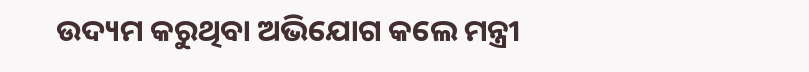ଉଦ୍ୟମ କରୁଥିବା ଅଭିଯୋଗ କଲେ ମନ୍ତ୍ରୀ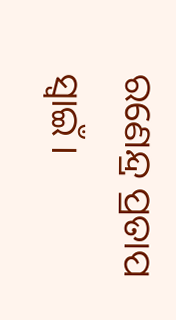ରଣେନ୍ଦ୍ର ପ୍ରତାପ ସ୍ବାଇଁ ।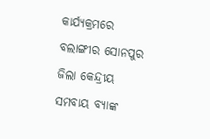କାର୍ଯ୍ୟକ୍ରମରେ ବଲାଙ୍ଗୀର ସୋନପୁର ଜିଲା କେନ୍ଦ୍ରୀୟ ସମବାୟ ବ୍ୟାଙ୍କ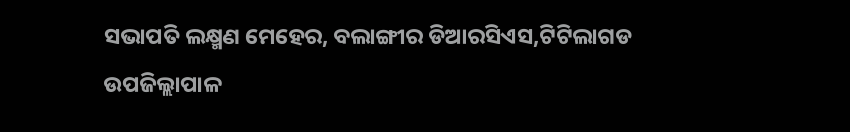ସଭାପତି ଲକ୍ଷ୍ମଣ ମେହେର, ବଲାଙ୍ଗୀର ଡିଆରସିଏସ,ଟିଟିଲାଗଡ ଉପଜିଲ୍ଲାପାଳ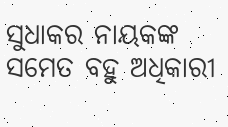ସୁଧାକର ନାୟକଙ୍କ ସମେତ ବହୁ ଅଧିକାରୀ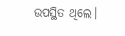ଉପସ୍ଥିତ ଥିଲେ।